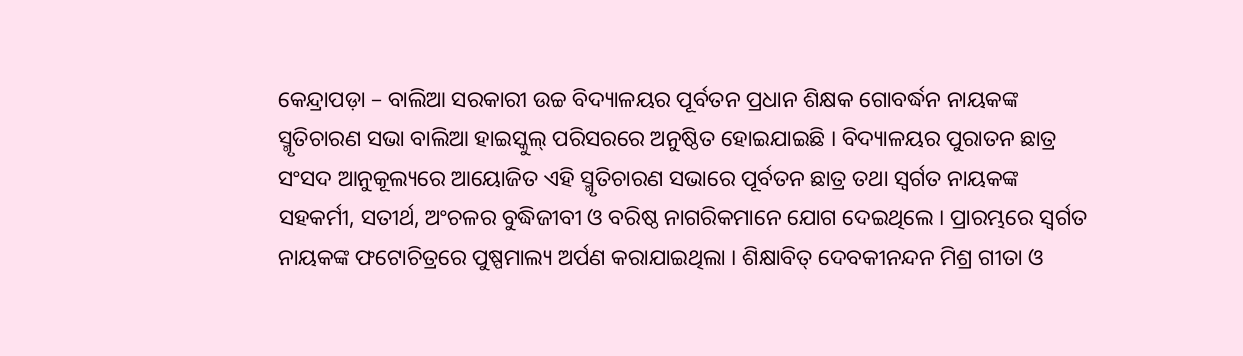କେନ୍ଦ୍ରାପଡ଼ା – ବାଲିଆ ସରକାରୀ ଉଚ୍ଚ ବିଦ୍ୟାଳୟର ପୂର୍ବତନ ପ୍ରଧାନ ଶିକ୍ଷକ ଗୋବର୍ଦ୍ଧନ ନାୟକଙ୍କ ସ୍ମୃତିଚାରଣ ସଭା ବାଲିଆ ହାଇସ୍କୁଲ୍ ପରିସରରେ ଅନୁଷ୍ଠିତ ହୋଇଯାଇଛି । ବିଦ୍ୟାଳୟର ପୁରାତନ ଛାତ୍ର ସଂସଦ ଆନୁକୂଲ୍ୟରେ ଆୟୋଜିତ ଏହି ସ୍ମୃତିଚାରଣ ସଭାରେ ପୂର୍ବତନ ଛାତ୍ର ତଥା ସ୍ୱର୍ଗତ ନାୟକଙ୍କ ସହକର୍ମୀ, ସତୀର୍ଥ, ଅଂଚଳର ବୁଦ୍ଧିଜୀବୀ ଓ ବରିଷ୍ଠ ନାଗରିକମାନେ ଯୋଗ ଦେଇଥିଲେ । ପ୍ରାରମ୍ଭରେ ସ୍ୱର୍ଗତ ନାୟକଙ୍କ ଫଟୋଚିତ୍ରରେ ପୁଷ୍ପମାଲ୍ୟ ଅର୍ପଣ କରାଯାଇଥିଲା । ଶିକ୍ଷାବିତ୍ ଦେବକୀନନ୍ଦନ ମିଶ୍ର ଗୀତା ଓ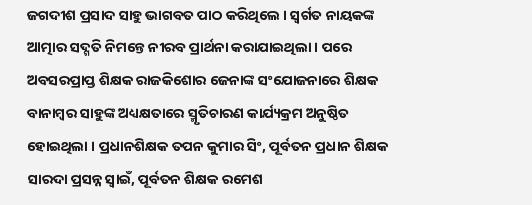ଜଗଦୀଶ ପ୍ରସାଦ ସାହୁ ଭାଗବତ ପାଠ କରିଥିଲେ । ସ୍ୱର୍ଗତ ନାୟକଙ୍କ ଆତ୍ମାର ସଦ୍ଗତି ନିମନ୍ତେ ନୀରବ ପ୍ରାର୍ଥନା କରାଯାଇଥିଲା । ପରେ ଅବସରପ୍ରାପ୍ତ ଶିକ୍ଷକ ରାଜକିଶୋର ଜେନାଙ୍କ ସଂଯୋଜନାରେ ଶିକ୍ଷକ ବାନାମ୍ବର ସାହୁଙ୍କ ଅଧ୍ୟକ୍ଷତାରେ ସ୍ମୃତିଚାରଣ କାର୍ଯ୍ୟକ୍ରମ ଅନୁଷ୍ଠିତ ହୋଇଥିଲା । ପ୍ରଧାନଶିକ୍ଷକ ତପନ କୁମାର ସିଂ, ପୂର୍ବତନ ପ୍ରଧାନ ଶିକ୍ଷକ ସାରଦା ପ୍ରସନ୍ନ ସ୍ୱାଇଁ, ପୂର୍ବତନ ଶିକ୍ଷକ ରମେଶ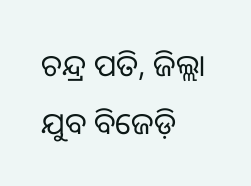ଚନ୍ଦ୍ର ପତି, ଜିଲ୍ଲା ଯୁବ ବିଜେଡ଼ି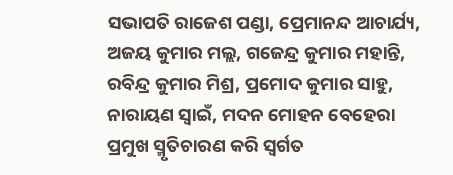ସଭାପତି ରାଜେଶ ପଣ୍ଡା, ପ୍ରେମାନନ୍ଦ ଆଚାର୍ଯ୍ୟ, ଅଜୟ କୁମାର ମଲ୍ଲ, ଗଜେନ୍ଦ୍ର କୁମାର ମହାନ୍ତି, ରବିନ୍ଦ୍ର କୁମାର ମିଶ୍ର, ପ୍ରମୋଦ କୁମାର ସାହୁ, ନାରାୟଣ ସ୍ୱାଇଁ, ମଦନ ମୋହନ ବେହେରା ପ୍ରମୁଖ ସ୍ମୃତିଚାରଣ କରି ସ୍ୱର୍ଗତ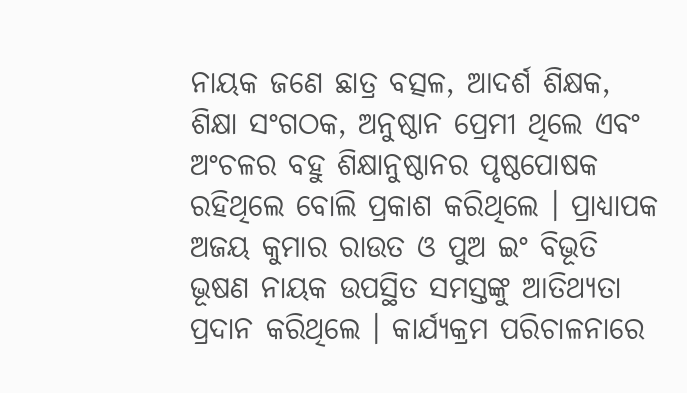ନାୟକ ଜଣେ ଛାତ୍ର ବତ୍ସଳ, ଆଦର୍ଶ ଶିକ୍ଷକ, ଶିକ୍ଷା ସଂଗଠକ, ଅନୁଷ୍ଠାନ ପ୍ରେମୀ ଥିଲେ ଏବଂ ଅଂଚଳର ବହୁ ଶିକ୍ଷାନୁଷ୍ଠାନର ପୃଷ୍ଠପୋଷକ ରହିଥିଲେ ବୋଲି ପ୍ରକାଶ କରିଥିଲେ । ପ୍ରାଧ୍ୟାପକ ଅଜୟ କୁମାର ରାଉତ ଓ ପୁଅ ଇଂ ବିଭୂତି ଭୂଷଣ ନାୟକ ଉପସ୍ଥିତ ସମସ୍ତଙ୍କୁ ଆତିଥ୍ୟତା ପ୍ରଦାନ କରିଥିଲେ । କାର୍ଯ୍ୟକ୍ରମ ପରିଚାଳନାରେ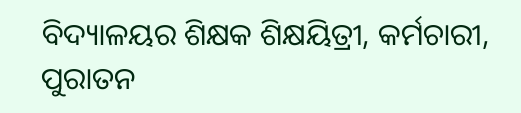ବିଦ୍ୟାଳୟର ଶିକ୍ଷକ ଶିକ୍ଷୟିତ୍ରୀ, କର୍ମଚାରୀ, ପୁରାତନ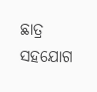ଛାତ୍ର ସହଯୋଗ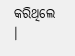କରିଥିଲେ ।